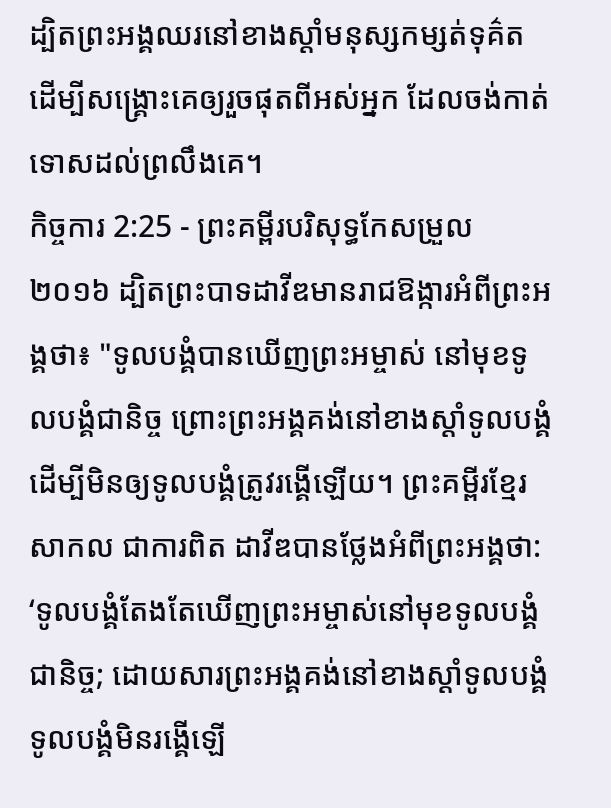ដ្បិតព្រះអង្គឈរនៅខាងស្តាំមនុស្សកម្សត់ទុគ៌ត ដើម្បីសង្គ្រោះគេឲ្យរួចផុតពីអស់អ្នក ដែលចង់កាត់ទោសដល់ព្រលឹងគេ។
កិច្ចការ 2:25 - ព្រះគម្ពីរបរិសុទ្ធកែសម្រួល ២០១៦ ដ្បិតព្រះបាទដាវីឌមានរាជឱង្ការអំពីព្រះអង្គថា៖ "ទូលបង្គំបានឃើញព្រះអម្ចាស់ នៅមុខទូលបង្គំជានិច្ច ព្រោះព្រះអង្គគង់នៅខាងស្តាំទូលបង្គំ ដើម្បីមិនឲ្យទូលបង្គំត្រូវរង្គើឡើយ។ ព្រះគម្ពីរខ្មែរសាកល ជាការពិត ដាវីឌបានថ្លែងអំពីព្រះអង្គថា: ‘ទូលបង្គំតែងតែឃើញព្រះអម្ចាស់នៅមុខទូលបង្គំជានិច្ច; ដោយសារព្រះអង្គគង់នៅខាងស្ដាំទូលបង្គំ ទូលបង្គំមិនរង្គើឡើ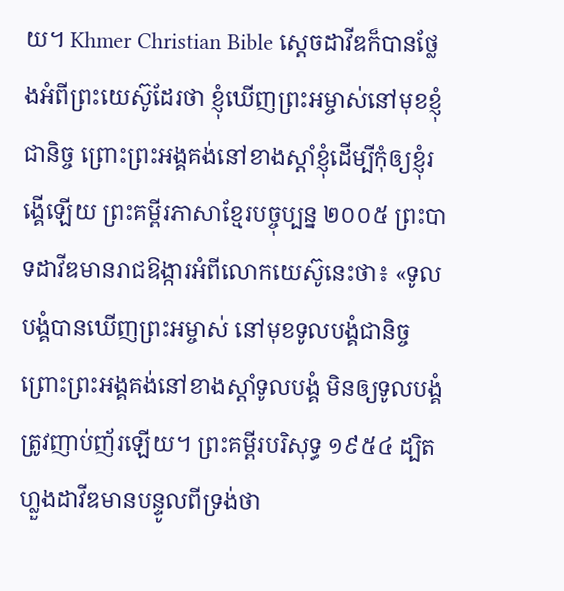យ។ Khmer Christian Bible ស្ដេចដាវីឌក៏បានថ្លែងអំពីព្រះយេស៊ូដែរថា ខ្ញុំឃើញព្រះអម្ចាស់នៅមុខខ្ញុំជានិច្ច ព្រោះព្រះអង្គគង់នៅខាងស្ដាំខ្ញុំដើម្បីកុំឲ្យខ្ញុំរង្គើឡើយ ព្រះគម្ពីរភាសាខ្មែរបច្ចុប្បន្ន ២០០៥ ព្រះបាទដាវីឌមានរាជឱង្ការអំពីលោកយេស៊ូនេះថា៖ «ទូលបង្គំបានឃើញព្រះអម្ចាស់ នៅមុខទូលបង្គំជានិច្ច ព្រោះព្រះអង្គគង់នៅខាងស្ដាំទូលបង្គំ មិនឲ្យទូលបង្គំត្រូវញាប់ញ័រឡើយ។ ព្រះគម្ពីរបរិសុទ្ធ ១៩៥៤ ដ្បិតហ្លួងដាវីឌមានបន្ទូលពីទ្រង់ថា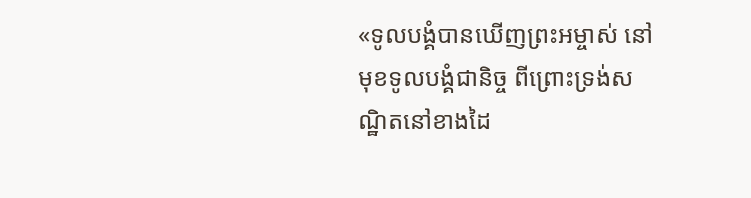«ទូលបង្គំបានឃើញព្រះអម្ចាស់ នៅមុខទូលបង្គំជានិច្ច ពីព្រោះទ្រង់សណ្ឋិតនៅខាងដៃ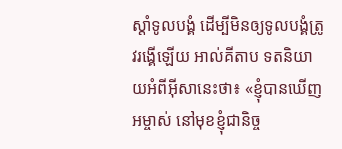ស្តាំទូលបង្គំ ដើម្បីមិនឲ្យទូលបង្គំត្រូវរង្គើឡើយ អាល់គីតាប ទតនិយាយអំពីអ៊ីសានេះថា៖ «ខ្ញុំបានឃើញអម្ចាស់ នៅមុខខ្ញុំជានិច្ច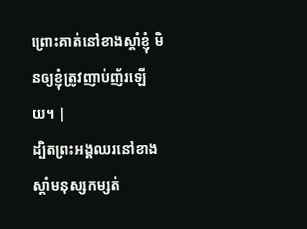ព្រោះគាត់នៅខាងស្ដាំខ្ញុំ មិនឲ្យខ្ញុំត្រូវញាប់ញ័រឡើយ។ |
ដ្បិតព្រះអង្គឈរនៅខាងស្តាំមនុស្សកម្សត់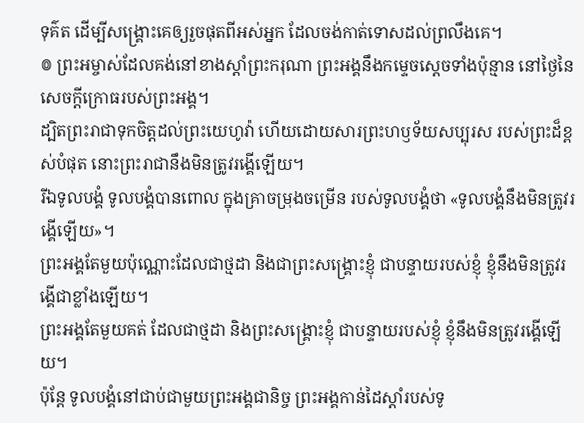ទុគ៌ត ដើម្បីសង្គ្រោះគេឲ្យរួចផុតពីអស់អ្នក ដែលចង់កាត់ទោសដល់ព្រលឹងគេ។
៙ ព្រះអម្ចាស់ដែលគង់នៅខាងស្តាំព្រះករុណា ព្រះអង្គនឹងកម្ទេចស្តេចទាំងប៉ុន្មាន នៅថ្ងៃនៃសេចក្ដីក្រោធរបស់ព្រះអង្គ។
ដ្បិតព្រះរាជាទុកចិត្តដល់ព្រះយេហូវ៉ា ហើយដោយសារព្រះហឫទ័យសប្បុរស របស់ព្រះដ៏ខ្ពស់បំផុត នោះព្រះរាជានឹងមិនត្រូវរង្គើឡើយ។
រីឯទូលបង្គំ ទូលបង្គំបានពោល ក្នុងគ្រាចម្រុងចម្រើន របស់ទូលបង្គំថា «ទូលបង្គំនឹងមិនត្រូវរង្គើឡើយ»។
ព្រះអង្គតែមួយប៉ុណ្ណោះដែលជាថ្មដា និងជាព្រះសង្គ្រោះខ្ញុំ ជាបន្ទាយរបស់ខ្ញុំ ខ្ញុំនឹងមិនត្រូវរង្គើជាខ្លាំងឡើយ។
ព្រះអង្គតែមួយគត់ ដែលជាថ្មដា និងព្រះសង្គ្រោះខ្ញុំ ជាបន្ទាយរបស់ខ្ញុំ ខ្ញុំនឹងមិនត្រូវរង្គើឡើយ។
ប៉ុន្តែ ទូលបង្គំនៅជាប់ជាមួយព្រះអង្គជានិច្ច ព្រះអង្គកាន់ដៃស្តាំរបស់ទូ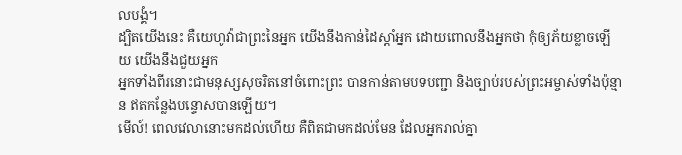លបង្គំ។
ដ្បិតយើងនេះ គឺយេហូវ៉ាជាព្រះនៃអ្នក យើងនឹងកាន់ដៃស្តាំអ្នក ដោយពោលនឹងអ្នកថា កុំឲ្យភ័យខ្លាចឡើយ យើងនឹងជួយអ្នក
អ្នកទាំងពីរនោះជាមនុស្សសុចរិតនៅចំពោះព្រះ បានកាន់តាមបទបញ្ជា និងច្បាប់របស់ព្រះអម្ចាស់ទាំងប៉ុន្មាន ឥតកន្លែងបន្ទោសបានឡើយ។
មើល៍! ពេលវេលានោះមកដល់ហើយ គឺពិតជាមកដល់មែន ដែលអ្នករាល់គ្នា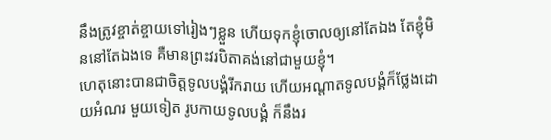នឹងត្រូវខ្ចាត់ខ្ចាយទៅរៀងៗខ្លួន ហើយទុកខ្ញុំចោលឲ្យនៅតែឯង តែខ្ញុំមិននៅតែឯងទេ គឺមានព្រះវរបិតាគង់នៅជាមួយខ្ញុំ។
ហេតុនោះបានជាចិត្តទូលបង្គំរីករាយ ហើយអណ្តាតទូលបង្គំក៏ថ្លែងដោយអំណរ មួយទៀត រូបកាយទូលបង្គំ ក៏នឹងរ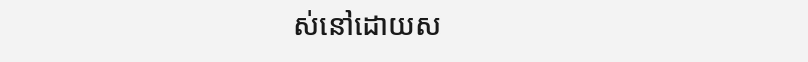ស់នៅដោយស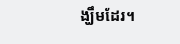ង្ឃឹមដែរ។